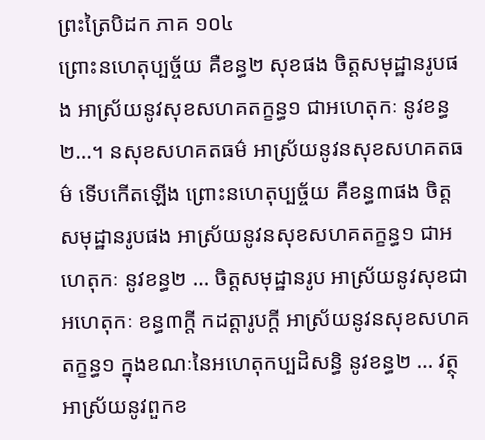ព្រះត្រៃបិដក ភាគ ១០៤
ព្រោះនហេតុប្បច្ច័យ គឺខន្ធ២ សុខផង ចិត្តសមុដ្ឋានរូបផង អាស្រ័យនូវសុខសហគតក្ខន្ធ១ ជាអហេតុកៈ នូវខន្ធ២…។ នសុខសហគតធម៌ អាស្រ័យនូវនសុខសហគតធម៌ ទើបកើតឡើង ព្រោះនហេតុប្បច្ច័យ គឺខន្ធ៣ផង ចិត្តសមុដ្ឋានរូបផង អាស្រ័យនូវនសុខសហគតក្ខន្ធ១ ជាអហេតុកៈ នូវខន្ធ២ … ចិត្តសមុដ្ឋានរូប អាស្រ័យនូវសុខជាអហេតុកៈ ខន្ធ៣ក្តី កដត្តារូបក្តី អាស្រ័យនូវនសុខសហគតក្ខន្ធ១ ក្នុងខណៈនៃអហេតុកប្បដិសន្ធិ នូវខន្ធ២ … វត្ថុ អាស្រ័យនូវពួកខ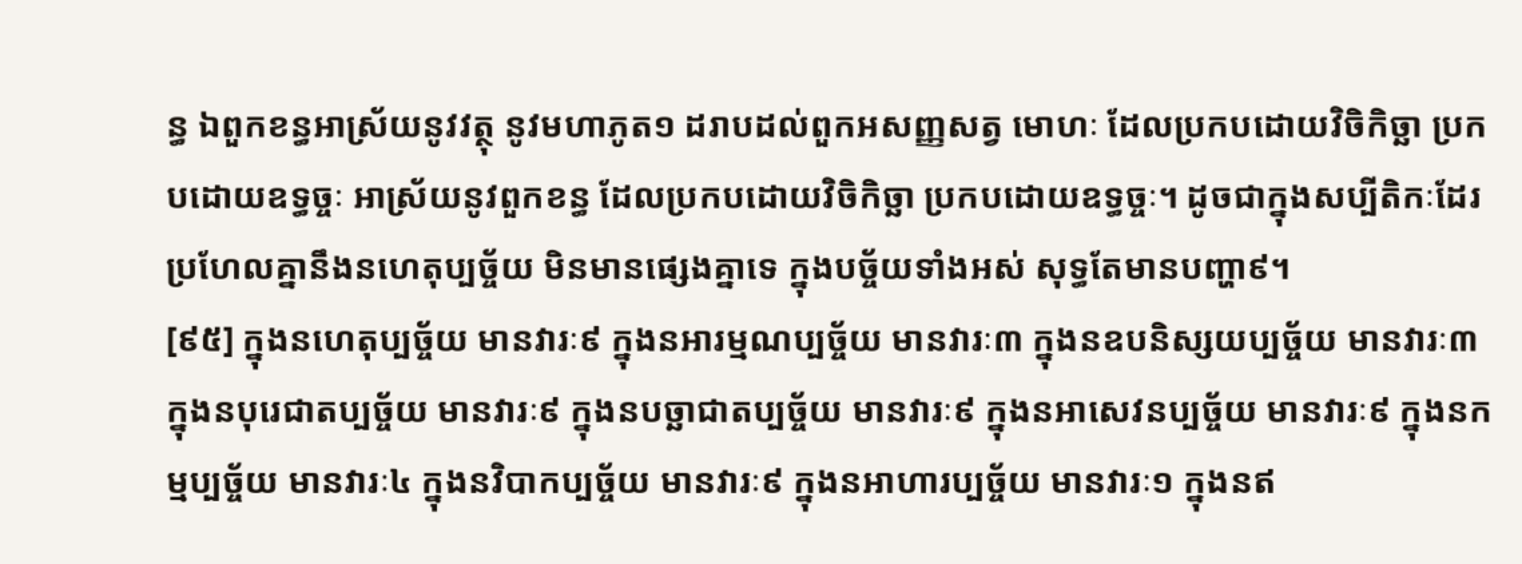ន្ធ ឯពួកខន្ធអាស្រ័យនូវវត្ថុ នូវមហាភូត១ ដរាបដល់ពួកអសញ្ញសត្វ មោហៈ ដែលប្រកបដោយវិចិកិច្ឆា ប្រកបដោយឧទ្ធច្ចៈ អាស្រ័យនូវពួកខន្ធ ដែលប្រកបដោយវិចិកិច្ឆា ប្រកបដោយឧទ្ធច្ចៈ។ ដូចជាក្នុងសប្បីតិកៈដែរ ប្រហែលគ្នានឹងនហេតុប្បច្ច័យ មិនមានផ្សេងគ្នាទេ ក្នុងបច្ច័យទាំងអស់ សុទ្ធតែមានបញ្ហា៩។
[៩៥] ក្នុងនហេតុប្បច្ច័យ មានវារៈ៩ ក្នុងនអារម្មណប្បច្ច័យ មានវារៈ៣ ក្នុងនឧបនិស្សយប្បច្ច័យ មានវារៈ៣ ក្នុងនបុរេជាតប្បច្ច័យ មានវារៈ៩ ក្នុងនបច្ឆាជាតប្បច្ច័យ មានវារៈ៩ ក្នុងនអាសេវនប្បច្ច័យ មានវារៈ៩ ក្នុងនកម្មប្បច្ច័យ មានវារៈ៤ ក្នុងនវិបាកប្បច្ច័យ មានវារៈ៩ ក្នុងនអាហារប្បច្ច័យ មានវារៈ១ ក្នុងនឥ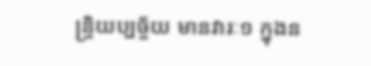ន្រ្ទិយប្បច្ច័យ មានវារៈ១ ក្នុងន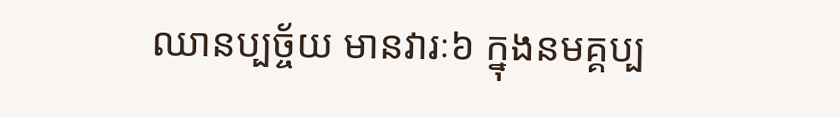ឈានប្បច្ច័យ មានវារៈ៦ ក្នុងនមគ្គប្ប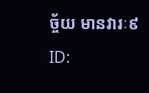ច្ច័យ មានវារៈ៩
ID: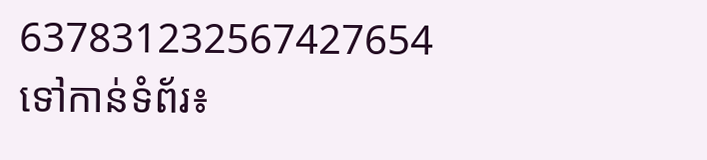637831232567427654
ទៅកាន់ទំព័រ៖